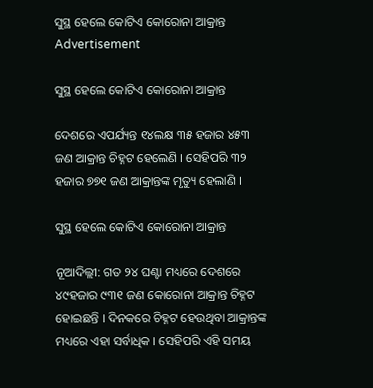ସୁସ୍ଥ ହେଲେ କୋଟିଏ କୋରୋନା ଆକ୍ରାନ୍ତ
Advertisement

ସୁସ୍ଥ ହେଲେ କୋଟିଏ କୋରୋନା ଆକ୍ରାନ୍ତ

ଦେଶରେ ଏପର୍ଯ୍ୟନ୍ତ ୧୪ଲକ୍ଷ ୩୫ ହଜାର ୪୫୩ ଜଣ ଆକ୍ରାନ୍ତ ଚିହ୍ନଟ ହେଲେଣି । ସେହିପରି ୩୨ ହଜାର ୭୭୧ ଜଣ ଆକ୍ରାନ୍ତଙ୍କ ମୃତ୍ୟୁ ହେଲାଣି ।

ସୁସ୍ଥ ହେଲେ କୋଟିଏ କୋରୋନା ଆକ୍ରାନ୍ତ

ନୂଆଦିଲ୍ଲୀ: ଗତ ୨୪ ଘଣ୍ଟା ମଧ୍ୟରେ ଦେଶରେ ୪୯ହଜାର ୯୩୧ ଜଣ କୋରୋନା ଆକ୍ରାନ୍ତ ଚିହ୍ନଟ ହୋଇଛନ୍ତି । ଦିନକରେ ଚିହ୍ନଟ ହେଉଥିବା ଆକ୍ରାନ୍ତଙ୍କ ମଧ୍ୟରେ ଏହା ସର୍ବାଧିକ । ସେହିପରି ଏହି ସମୟ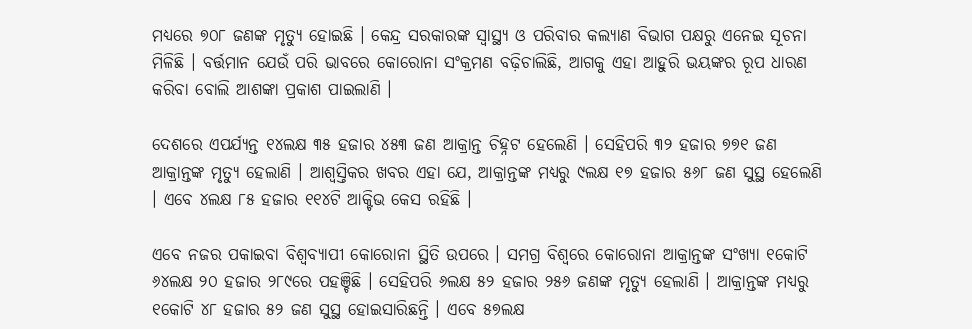ମଧ୍ୟରେ ୭୦୮ ଜଣଙ୍କ ମୃତ୍ୟୁ ହୋଇଛି । କେନ୍ଦ୍ର ସରକାରଙ୍କ ସ୍ୱାସ୍ଥ୍ୟ ଓ ପରିବାର କଲ୍ୟାଣ ବିଭାଗ ପକ୍ଷରୁ ଏନେଇ ସୂଚନା ମିଳିଛି । ବର୍ତ୍ତମାନ ଯେଉଁ ପରି ଭାବରେ କୋରୋନା ସଂକ୍ରମଣ ବଢ଼ିଚାଲିଛି, ଆଗକୁ ଏହା ଆହୁରି ଭୟଙ୍କର ରୂପ ଧାରଣ କରିବା ବୋଲି ଆଶଙ୍କା ପ୍ରକାଶ ପାଇଲାଣି ।

ଦେଶରେ ଏପର୍ଯ୍ୟନ୍ତ ୧୪ଲକ୍ଷ ୩୫ ହଜାର ୪୫୩ ଜଣ ଆକ୍ରାନ୍ତ ଚିହ୍ନଟ ହେଲେଣି । ସେହିପରି ୩୨ ହଜାର ୭୭୧ ଜଣ ଆକ୍ରାନ୍ତଙ୍କ ମୃତ୍ୟୁ ହେଲାଣି । ଆଶ୍ୱସ୍ତିକର ଖବର ଏହା ଯେ, ଆକ୍ରାନ୍ତଙ୍କ ମଧ୍ୟରୁ ୯ଲକ୍ଷ ୧୭ ହଜାର ୫୬୮ ଜଣ ସୁସ୍ଥ ହେଲେଣି । ଏବେ ୪ଲକ୍ଷ ୮୫ ହଜାର ୧୧୪ଟି ଆକ୍ଟିଭ କେସ ରହିଛି ।

ଏବେ ନଜର ପକାଇବା ବିଶ୍ୱବ୍ୟାପୀ କୋରୋନା ସ୍ଥିତି ଉପରେ । ସମଗ୍ର ବିଶ୍ୱରେ କୋରୋନା ଆକ୍ରାନ୍ତଙ୍କ ସଂଖ୍ୟା ୧କୋଟି ୬୪ଲକ୍ଷ ୨୦ ହଜାର ୨୮୯ରେ ପହଞ୍ଚିଛି । ସେହିପରି ୬ଲକ୍ଷ ୫୨ ହଜାର ୨୫୬ ଜଣଙ୍କ ମୃତ୍ୟୁ ହେଲାଣି । ଆକ୍ରାନ୍ତଙ୍କ ମଧ୍ୟରୁ ୧କୋଟି ୪୮ ହଜାର ୫୨ ଜଣ ସୁସ୍ଥ ହୋଇସାରିଛନ୍ତି । ଏବେ ୫୭ଲକ୍ଷ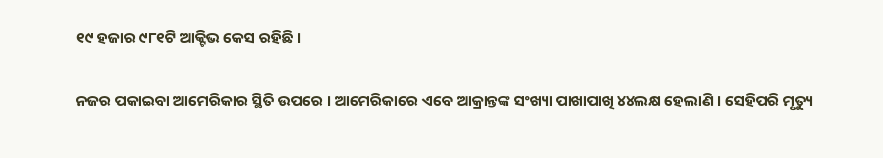୧୯ ହଜାର ୯୮୧ଟି ଆକ୍ଟିଭ କେସ ରହିଛି ।

ନଜର ପକାଇବା ଆମେରିକାର ସ୍ଥିତି ଉପରେ । ଆମେରିକାରେ ଏବେ ଆକ୍ରାନ୍ତଙ୍କ ସଂଖ୍ୟା ପାଖାପାଖି ୪୪ଲକ୍ଷ ହେଲାଣି । ସେହିପରି ମୃତ୍ୟୁ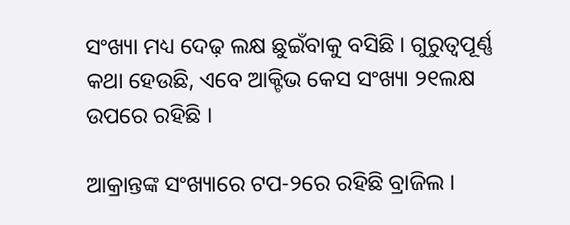ସଂଖ୍ୟା ମଧ୍ୟ ଦେଢ଼ ଲକ୍ଷ ଛୁଇଁବାକୁ ବସିଛି । ଗୁରୁତ୍ୱପୂର୍ଣ୍ଣ କଥା ହେଉଛି, ଏବେ ଆକ୍ଟିଭ କେସ ସଂଖ୍ୟା ୨୧ଲକ୍ଷ ଉପରେ ରହିଛି ।

ଆକ୍ରାନ୍ତଙ୍କ ସଂଖ୍ୟାରେ ଟପ-୨ରେ ରହିଛି ବ୍ରାଜିଲ ।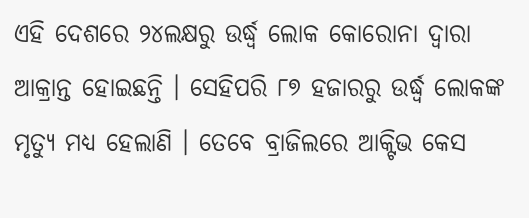ଏହି ଦେଶରେ ୨୪ଲକ୍ଷରୁ ଉର୍ଦ୍ଧ୍ୱ ଲୋକ କୋରୋନା ଦ୍ୱାରା ଆକ୍ରାନ୍ତ ହୋଇଛନ୍ତି । ସେହିପରି ୮୭ ହଜାରରୁ ଉର୍ଦ୍ଧ୍ୱ ଲୋକଙ୍କ ମୃତ୍ୟୁ ମଧ୍ୟ ହେଲାଣି । ତେବେ ବ୍ରାଜିଲରେ ଆକ୍ଟିଭ କେସ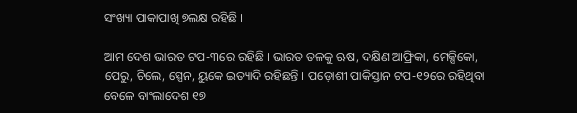ସଂଖ୍ୟା ପାକାପାଖି ୭ଲକ୍ଷ ରହିଛି ।

ଆମ ଦେଶ ଭାରତ ଟପ-୩ରେ ରହିଛି । ଭାରତ ତଳକୁ ଋଷ, ଦକ୍ଷିଣ ଆଫ୍ରିକା, ମେକ୍ସିକୋ, ପେରୁ, ଚିଲେ, ସ୍ପେନ, ୟୁକେ ଇତ୍ୟାଦି ରହିଛନ୍ତି । ପଡ଼ୋଶୀ ପାକିସ୍ତାନ ଟପ-୧୨ରେ ରହିଥିବା ବେଳେ ବାଂଲାଦେଶ ୧୭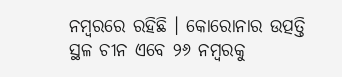ନମ୍ବରରେ ରହିଛି । କୋରୋନାର ଉତ୍ପତ୍ତି ସ୍ଥଳ ଚୀନ ଏବେ ୨୬ ନମ୍ବରକୁ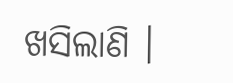ଖସିଲାଣି ।